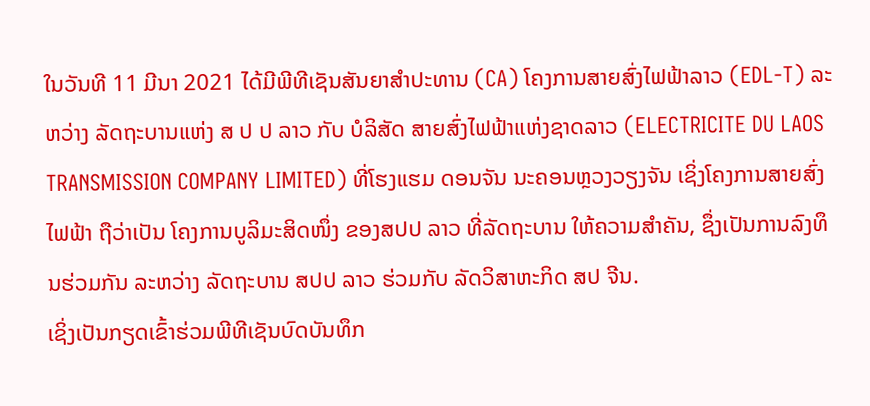ໃນວັນທີ 11 ມີນາ 2021 ໄດ້ມີພີທີເຊັນສັນຍາສຳປະທານ (CA) ໂຄງການສາຍສົ່ງໄຟຟ້າລາວ (EDL-T) ລະຫວ່າງ ລັດຖະບານແຫ່ງ ສ ປ ປ ລາວ ກັບ ບໍລິສັດ ສາຍສົ່ງໄຟຟ້າແຫ່ງຊາດລາວ (ELECTRICITE DU LAOS TRANSMISSION COMPANY LIMITED) ທີ່ໂຮງແຮມ ດອນຈັນ ນະຄອນຫຼວງວຽງຈັນ ເຊິ່ງໂຄງການສາຍສົ່ງໄຟຟ້າ ຖືວ່າເປັນ ໂຄງການບູລິມະສິດໜຶ່ງ ຂອງສປປ ລາວ ທີ່ລັດຖະບານ ໃຫ້ຄວາມສຳຄັນ, ຊຶ່ງເປັນການລົງທຶນຮ່ວມກັນ ລະຫວ່າງ ລັດຖະບານ ສປປ ລາວ ຮ່ວມກັບ ລັດວິສາຫະກິດ ສປ ຈີນ.
ເຊິ່ງເປັນກຽດເຂົ້າຮ່ວມພີທີເຊັນບົດບັນທຶກ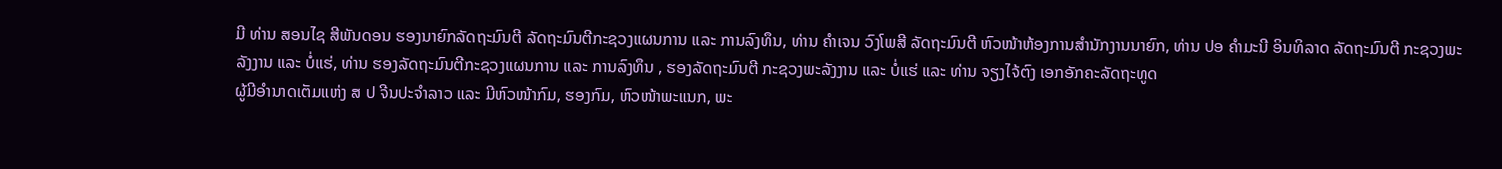ມີ ທ່ານ ສອນໄຊ ສີພັນດອນ ຮອງນາຍົກລັດຖະມົນຕີ ລັດຖະມົນຕີກະຊວງແຜນການ ແລະ ການລົງທຶນ, ທ່ານ ຄໍາເຈນ ວົງໂພສີ ລັດຖະມົນຕີ ຫົວໜ້າຫ້ອງການສໍານັກງານນາຍົກ, ທ່ານ ປອ ຄຳມະນີ ອິນທິລາດ ລັດຖະມົນຕີ ກະຊວງພະລັງງານ ແລະ ບໍ່ແຮ່, ທ່ານ ຮອງລັດຖະມົນຕີກະຊວງແຜນການ ແລະ ການລົງທຶນ , ຮອງລັດຖະມົນຕີ ກະຊວງພະລັງງານ ແລະ ບໍ່ແຮ່ ແລະ ທ່ານ ຈຽງໄຈ້ຕົງ ເອກອັກຄະລັດຖະທູດ
ຜູ້ມີອຳນາດເຕັມແຫ່ງ ສ ປ ຈີນປະຈຳລາວ ແລະ ມີຫົວໜ້າກົມ, ຮອງກົມ, ຫົວໜ້າພະແນກ, ພະ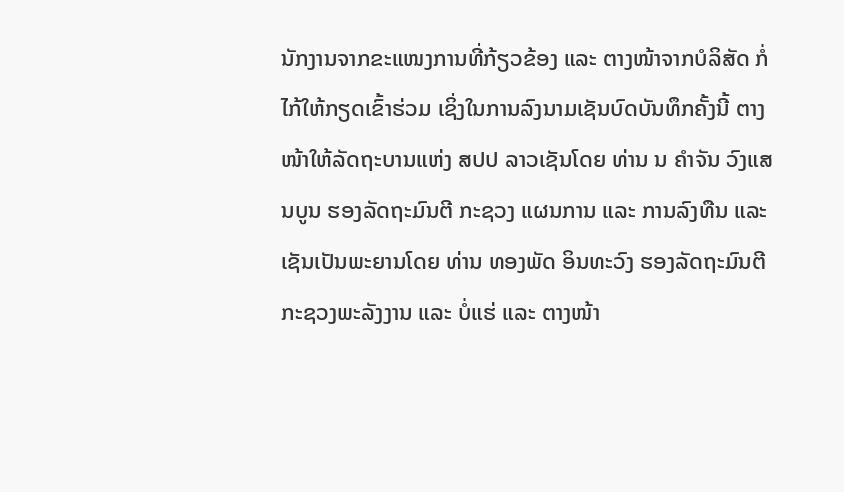ນັກງານຈາກຂະແໜງການທີ່ກ້ຽວຂ້ອງ ແລະ ຕາງໜ້າຈາກບໍລິສັດ ກໍ່ໄກ້ໃຫ້ກຽດເຂົ້າຮ່ວມ ເຊິ່ງໃນການລົງນາມເຊັນບົດບັນທຶກຄັ້ງນີ້ ຕາງໜ້າໃຫ້ລັດຖະບານແຫ່ງ ສປປ ລາວເຊັນໂດຍ ທ່ານ ນ ຄຳຈັນ ວົງແສນບູນ ຮອງລັດຖະມົນຕີ ກະຊວງ ແຜນການ ແລະ ການລົງທືນ ແລະ ເຊັນເປັນພະຍານໂດຍ ທ່ານ ທອງພັດ ອິນທະວົງ ຮອງລັດຖະມົນຕີ ກະຊວງພະລັງງານ ແລະ ບໍ່ແຮ່ ແລະ ຕາງໜ້າ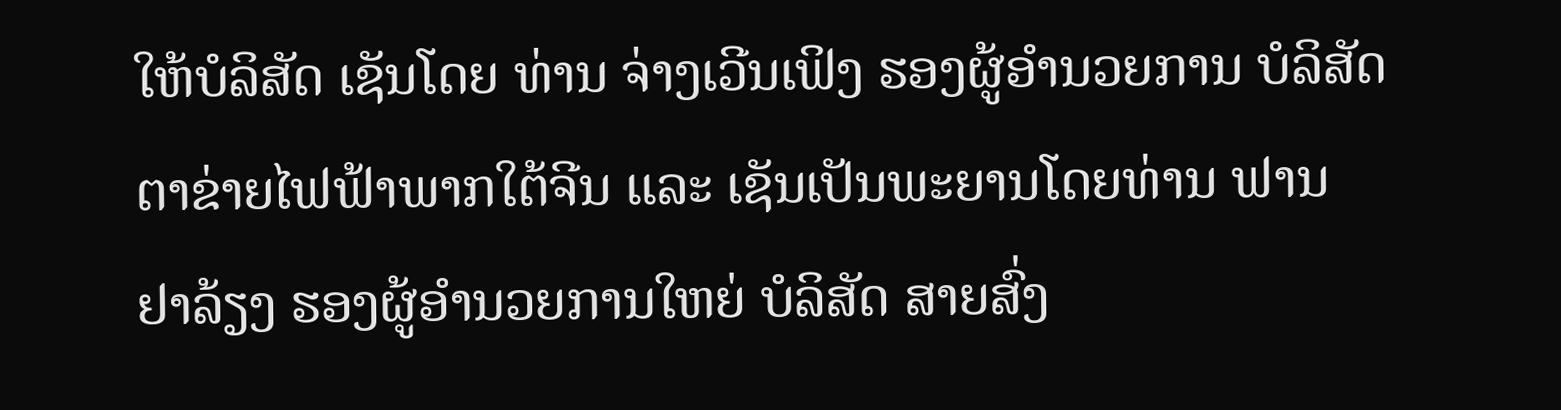ໃຫ້ບໍລິສັດ ເຊັນໂດຍ ທ່ານ ຈ່າງເວີນເຟິງ ຮອງຜູ້ອຳນວຍການ ບໍລິສັດຕາຂ່າຍໄຟຟ້າພາກໃຕ້ຈີນ ແລະ ເຊັນເປັນພະຍານໂດຍທ່ານ ຟານ ຢາລ້ຽງ ຮອງຜູ້ອຳນວຍການໃຫຍ່ ບໍລິສັດ ສາຍສົ່ງ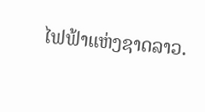ໄຟຟ້າແຫ່ງຊາດລາວ.